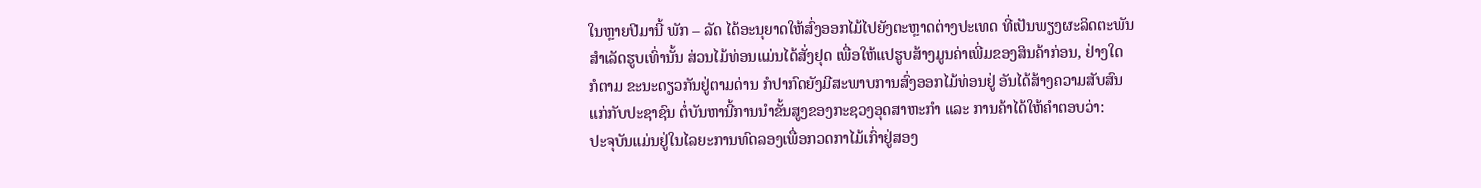ໃນຫຼາຍປີມານີ້ ພັກ – ລັດ ໄດ້ອະນຸຍາດໃຫ້ສົ່ງອອກໄມ້ໄປຍັງຕະຫຼາດຕ່າງປະເທດ ທີ່ເປັນພຽງຜະລິດຕະພັນ
ສຳເລັດຮູບເທົ່ານັ້ນ ສ່ວນໄມ້ທ່ອນແມ່ນໄດ້ສັ່ງຢຸດ ເພື່ອໃຫ້ແປຮູບສ້າງມູນຄ່າເພີ່ມຂອງສິນຄ້າກ່ອນ, ຢ່າງໃດ
ກໍຕາມ ຂະນະດຽວກັນຢູ່ຕາມດ່ານ ກໍປາກົດຍັງມີສະພາບການສົ່ງອອກໄມ້ທ່ອນຢູ່ ອັນໄດ້ສ້າງຄວາມສັບສົນ
ແກ່ກັບປະຊາຊົນ ຕໍ່ບັນຫານີ້ການນຳຂັ້ນສູງຂອງກະຊວງອຸດສາຫະກຳ ແລະ ການຄ້າໄດ້ໃຫ້ຄຳຕອບວ່າ:
ປະຈຸບັນແມ່ນຢູ່ໃນໄລຍະການທົດລອງເພື່ອກວດກາໄມ້ເກົ່າຢູ່ສອງ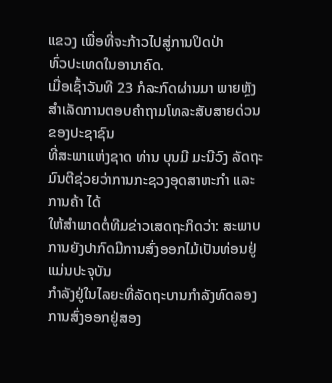ແຂວງ ເພື່ອທີ່ຈະກ້າວໄປສູ່ການປິດປ່າ
ທົ່ວປະເທດໃນອານາຄົດ.
ເມື່ອເຊົ້າວັນທີ 23 ກໍລະກົດຜ່ານມາ ພາຍຫຼັງສຳເລັດການຕອບຄຳຖາມໂທລະສັບສາຍດ່ວນຂອງປະຊາຊົນ
ທີ່ສະພາແຫ່ງຊາດ ທ່ານ ບຸນມີ ມະນີວົງ ລັດຖະມົນຕີຊ່ວຍວ່າການກະຊວງອຸດສາຫະກຳ ແລະ ການຄ້າ ໄດ້
ໃຫ້ສຳພາດຕໍ່ທີມຂ່າວເສດຖະກິດວ່າ: ສະພາບການຍັງປາກົດມີການສົ່ງອອກໄມ້ເປັນທ່ອນຢູ່ ແມ່ນປະຈຸບັນ
ກຳລັງຢູ່ໃນໄລຍະທີ່ລັດຖະບານກຳລັງທົດລອງການສົ່ງອອກຢູ່ສອງ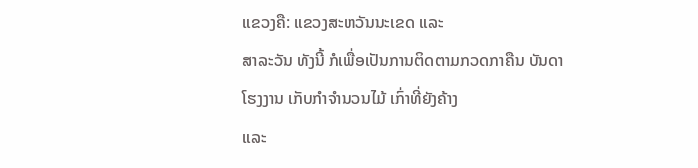ແຂວງຄື: ແຂວງສະຫວັນນະເຂດ ແລະ
ສາລະວັນ ທັງນີ້ ກໍເພື່ອເປັນການຕິດຕາມກວດກາຄືນ ບັນດາໂຮງງານ ເກັບກຳຈຳນວນໄມ້ ເກົ່າທີ່ຍັງຄ້າງ
ແລະ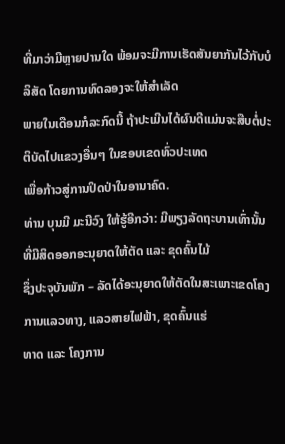ທີ່ມາວ່າມີຫຼາຍປານໃດ ພ້ອມຈະມີການເຮັດສັນຍາກັນໄວ້ກັບບໍລິສັດ ໂດຍການທົດລອງຈະໃຫ້ສຳເລັດ
ພາຍໃນເດືອນກໍລະກົດນີ້ ຖ້າປະເມີນໄດ້ຜົນດີແມ່ນຈະສືບຕໍ່ປະຕິບັດໄປແຂວງອື່ນໆ ໃນຂອບເຂດທົ່ວປະເທດ
ເພື່ອກ້າວສູ່ການປິດປ່າໃນອານາຄົດ.
ທ່ານ ບຸນມີ ມະນີວົງ ໃຫ້ຮູ້ອີກວ່າ: ມີພຽງລັດຖະບານເທົ່ານັ້ນທີ່ມີສິດອອກອະນຸຍາດໃຫ້ຕັດ ແລະ ຂຸດຄົ້ນໄມ້
ຊຶ່ງປະຈຸບັນພັກ – ລັດໄດ້ອະນຸຍາດໃຫ້ຕັດໃນສະເພາະເຂດໂຄງການແລວທາງ, ແລວສາຍໄຟຟ້າ, ຂຸດຄົ້ນແຮ່
ທາດ ແລະ ໂຄງການ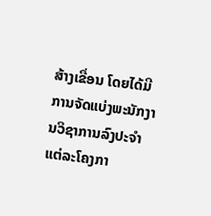ສ້າງເຂື່ອນ ໂດຍໄດ້ມີການຈັດແບ່ງພະນັກງານວິຊາການລົງປະຈຳແຕ່ລະໂຄງກາ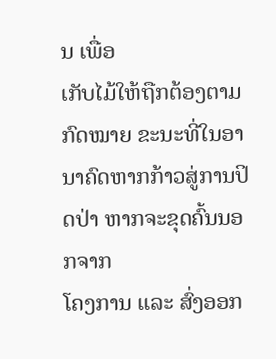ນ ເພື່ອ
ເກັບໄມ້ໃຫ້ຖືກຕ້ອງຕາມກົດໝາຍ ຂະນະທີ່ໃນອານາຄົດຫາກກ້າວສູ່ການປິດປ່າ ຫາກຈະຂຸດຄົ້ນນອກຈາກ
ໂຄງການ ແລະ ສົ່ງອອກ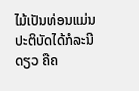ໄມ້ເປັນທ່ອນແມ່ນປະຕິບັດໄດ້ກໍລະນີດຽວ ຄືຄ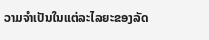ວາມຈຳເປັນໃນແຕ່ລະໄລຍະຂອງລັດ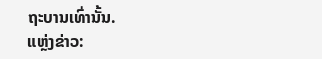ຖະບານເທົ່ານັ້ນ.
ແຫຼ່ງຂ່າວ: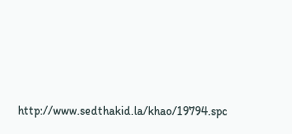http://www.sedthakid.la/khao/19794.spc